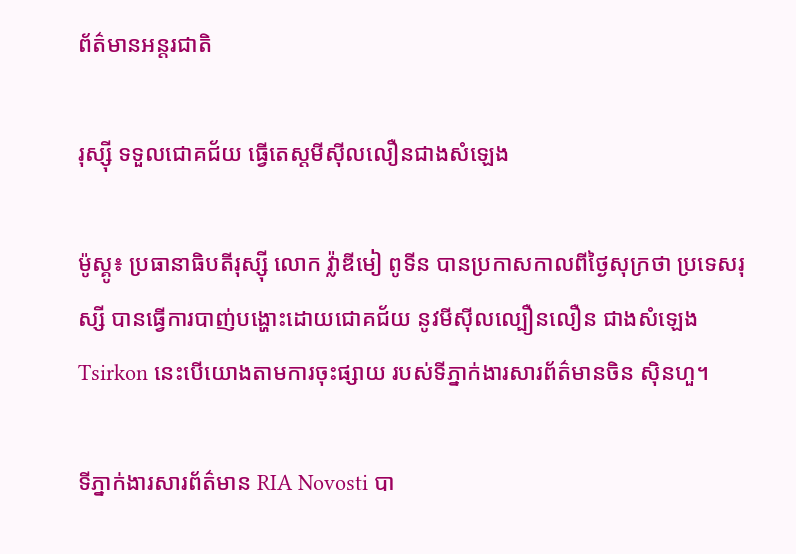ព័ត៌មានអន្តរជាតិ

រុស្ស៊ី ទទួលជោគជ័យ ធ្វើតេស្ដមីស៊ីលលឿនជាងសំឡេង

ម៉ូស្គូ៖ ប្រធានាធិបតីរុស្ស៊ី លោក វ្ល៉ាឌីមៀ ពូទីន បានប្រកាសកាលពីថ្ងៃសុក្រថា ប្រទេសរុស្សី បានធ្វើការបាញ់បង្ហោះដោយជោគជ័យ នូវមីស៊ីលល្បឿនលឿន ជាងសំឡេង Tsirkon នេះបើយោងតាមការចុះផ្សាយ របស់ទីភ្នាក់ងារសារព័ត៌មានចិន ស៊ិនហួ។

ទីភ្នាក់ងារសារព័ត៌មាន RIA Novosti បា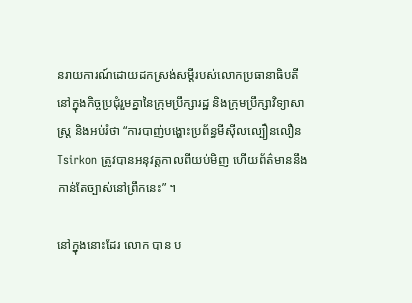នរាយការណ៍ដោយដកស្រង់សម្តីរបស់លោកប្រធានាធិបតីនៅក្នុងកិច្ចប្រជុំរួមគ្នានៃក្រុមប្រឹក្សារដ្ឋ និងក្រុមប្រឹក្សាវិទ្យាសាស្ត្រ និងអប់រំថា “ការបាញ់បង្ហោះប្រព័ន្ធមីស៊ីលល្បឿនលឿន Tsirkon ត្រូវបានអនុវត្តកាលពីយប់មិញ ហើយព័ត៌មាននឹងកាន់តែច្បាស់នៅព្រឹកនេះ” ។

នៅក្នុងនោះដែរ លោក បាន ប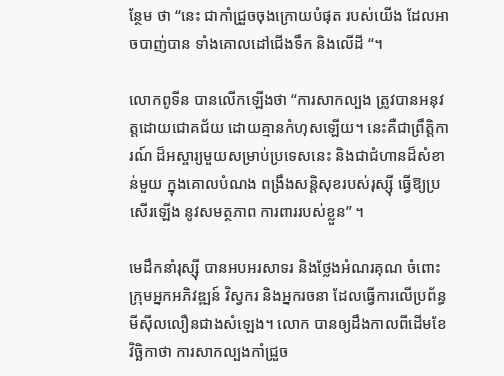ន្ថែម ថា “នេះ ជាកាំជ្រួចចុងក្រោយបំផុត របស់យើង ដែលអាចបាញ់បាន ទាំងគោលដៅជើងទឹក និងលើដី “។

លោកពូទីន បានលើកឡើងថា “ការសាកល្បង ត្រូវបានអនុវត្តដោយជោគជ័យ ដោយគ្មានកំហុសឡើយ។ នេះគឺជាព្រឹត្តិការណ៍ ដ៏អស្ចារ្យមួយសម្រាប់ប្រទេសនេះ និងជាជំហានដ៏សំខាន់មួយ ក្នុងគោលបំណង ពង្រឹងសន្តិសុខរបស់រុស្ស៊ី ធ្វើឱ្យប្រសើរឡើង នូវសមត្ថភាព ការពាររបស់ខ្លួន” ។

មេដឹកនាំរុស្ស៊ី បានអបអរសាទរ និងថ្លែងអំណរគុណ ចំពោះក្រុមអ្នកអភិវឌ្ឍន៍ វិស្វករ និងអ្នករចនា ដែលធ្វើការលើប្រព័ន្ធមីស៊ីលលឿនជាងសំឡេង។ លោក បានឲ្យដឹងកាលពីដើមខែវិច្ឆិកាថា ការសាកល្បងកាំជ្រួច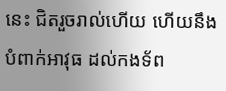នេះ ជិតរួចរាល់ហើយ ហើយនឹងបំពាក់អាវុធ ដល់កងទ័ព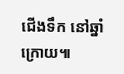ជើងទឹក នៅឆ្នាំក្រោយ៕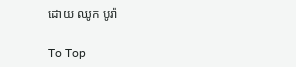ដោយ ឈូក បូរ៉ា

To Top